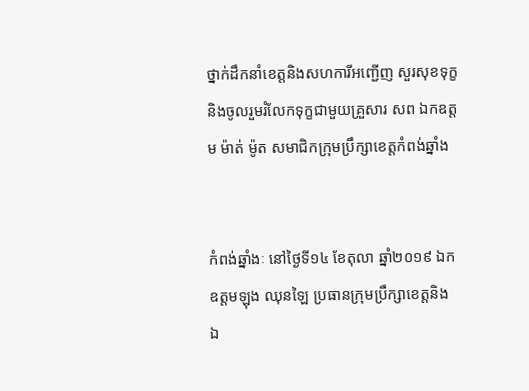ថ្នាក់ដឹកនាំខេត្តនិងសហការីអញ្ជើញ សួរសុខទុក្ខនិងចូលរួមរំលែកទុក្ខជាមួយគ្រួសារ សព ឯកឧត្តម ម៉ាត់ ម៉ូត សមាជិកក្រុមប្រឹក្សាខេត្តកំពង់ឆ្នាំង


កំពង់ឆ្នាំងៈ នៅថ្ងៃទី១៤ ខែតុលា ឆ្នាំ២០១៩ ឯកឧត្តមឡុង ឈុនឡៃ ប្រធានក្រុមប្រឹក្សាខេត្តនិង
ឯ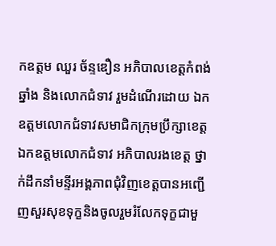កឧត្តម ឈួរ ច័ន្ទឌឿន អភិបាលខេត្តកំពង់ឆ្នាំង និងលោកជំទាវ រួមដំណើរដោយ ឯកឧត្តមលោកជំទាវសមាជិកក្រុមប្រឹក្សាខេត្ត ឯកឧត្តមលោកជំទាវ អភិបាលរងខេត្ត ថ្នាក់ដឹកនាំមន្ទីរអង្គភាពជុំវិញខេត្តបានអញ្ជើញសួរសុខទុក្ខនិងចូលរួមរំលែកទុក្ខជាមួ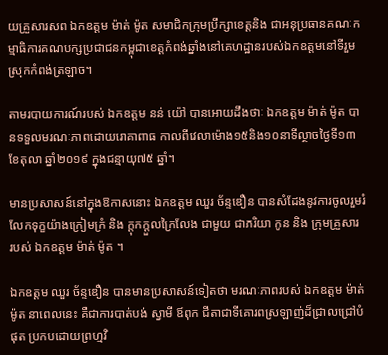យគ្រួសារសព ឯកឧត្តម ម៉ាត់ ម៉ូត សមាជិកក្រុមប្រឹក្សាខេត្តនិង ជាអនុប្រធានគណៈកម្មាធិការគណបក្សប្រជាជនកម្ពុជាខេត្តកំពង់ឆ្នាំងនៅគេហដ្ឋានរបស់ឯកឧត្តមនៅទីរួមស្រុកកំពង់ត្រឡាច។

តាមរបាយការណ៍របស់ ឯកឧត្តម នន់ យ៉ៅ បានអោយដឹងថាៈ ឯកឧត្តម ម៉ាត់ ម៉ូត បានទទួលមរណៈភាពដោយរោគាពាធ កាលពីវេលាម៉ោង១៥និង១០នាទីល្ថាចថ្ងៃទី១៣ ខែតុលា ឆ្នាំ២០១៩ ក្នុងជន្មាយុ៧៥ ឆ្នាំ។

មានប្រសាសន៍នៅក្នុងឱកាសនោះ ឯកឧត្តម ឈួរ ច័ន្ទឌឿន បានសំដែងនូវការចូលរួមរំលែកទុក្ខយ៉ាងក្រៀមក្រំ និង ក្តុកក្តួលក្រៃលែង ជាមួយ ជាភរិយា កូន និង ក្រុមគ្រួសារ របស់ ឯកឧត្តម ម៉ាត់ ម៉ូត ។

ឯកឧត្តម ឈួរ ច័ន្ទឌឿន បានមានប្រសាសន៍ទៀតថា មរណៈភាពរបស់ ឯកឧត្តម ម៉ាត់ ម៉ូត នាពេលនេះ គឺជាការបាត់បង់ ស្វាមី ឪពុក ជីតាជាទីគោរពស្រឡាញ់ដ៏ជ្រាលជ្រៅបំផុត ប្រកបដោយព្រហ្មវិ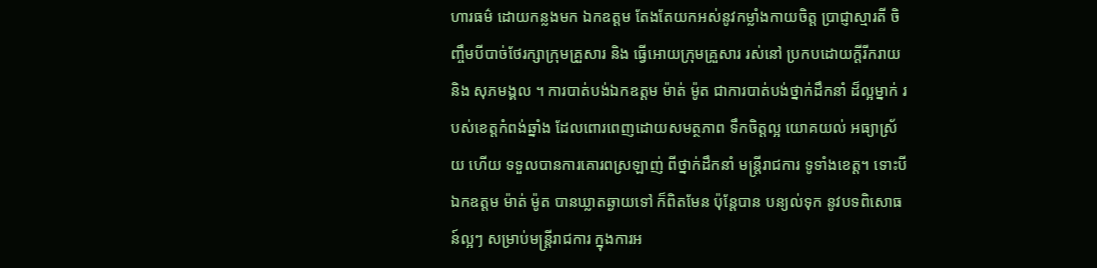ហារធម៌ ដោយកន្លងមក ឯកឧត្តម តែងតែយកអស់នូវកម្លាំងកាយចិត្ត ប្រាជ្ញាស្មារតី ចិញ្ចឹមបីបាច់ថែរក្សាក្រុមគ្រួសារ និង ធ្វើអោយក្រុមគ្រួសារ រស់នៅ ប្រកបដោយក្តីរីករាយ និង សុភមង្គល ។ ការបាត់បង់ឯកឧត្តម ម៉ាត់ ម៉ូត ជាការបាត់បង់ថ្នាក់ដឹកនាំ ដ៏ល្អម្នាក់ របស់ខេត្តកំពង់ឆ្នាំង ដែលពោរពេញដោយសមត្ថភាព ទឹកចិត្តល្អ យោគយល់ អធ្យាស្រ័យ ហើយ ទទួលបានការគោរពស្រឡាញ់ ពីថ្នាក់ដឹកនាំ មន្រ្តីរាជការ ទូទាំងខេត្ត។ ទោះបីឯកឧត្តម ម៉ាត់ ម៉ូត បានឃ្លាតឆ្ងាយទៅ ក៏ពិតមែន ប៉ុន្តែបាន បន្យល់ទុក នូវបទពិសោធន៍ល្អៗ សម្រាប់មន្រ្តីរាជការ ក្នុងការអ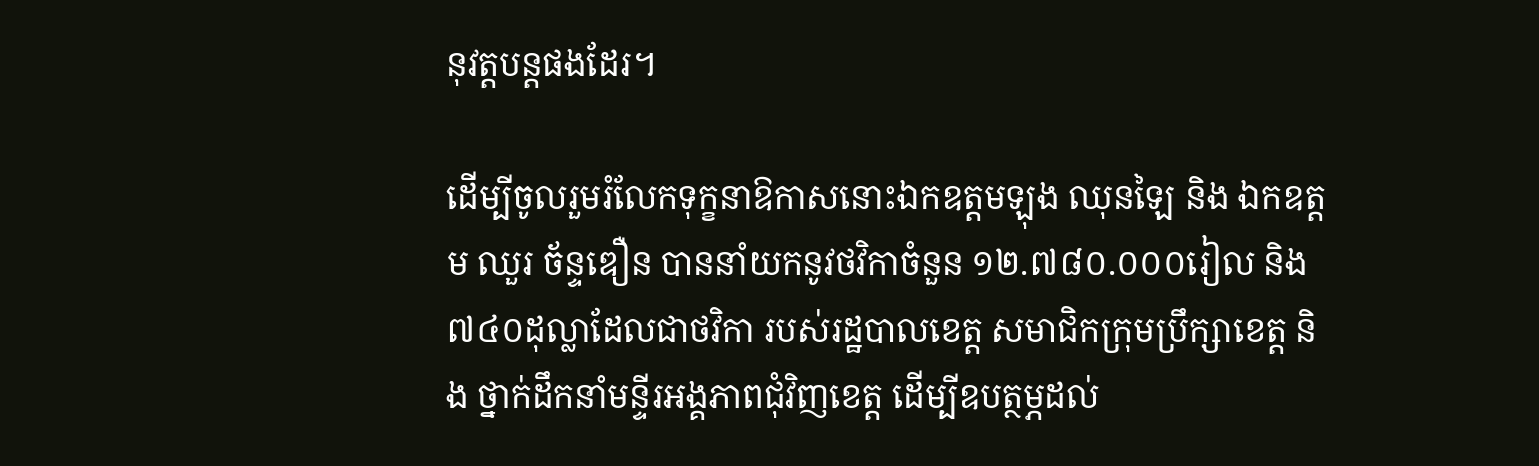នុវត្តបន្តផងដែរ។

ដើម្បីចូលរួមរំលែកទុក្ខនាឱកាសនោះឯកឧត្តមឡុង ឈុនឡៃ និង ឯកឧត្តម ឈួរ ច័ន្ទឌឿន បាននាំយកនូវថវិកាចំនួន ១២.៧៨០.០០០រៀល និង ៧៤០ដុល្លាដែលជាថវិកា របស់រដ្ឋបាលខេត្ត សមាជិកក្រុមប្រឹក្សាខេត្ត និង ថ្នាក់ដឹកនាំមន្ទីរអង្គភាពជុំវិញខេត្ត ដើម្បីឧបត្ថម្ភដល់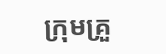ក្រុមគ្រួ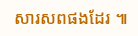សារសពផងដែរ ៕